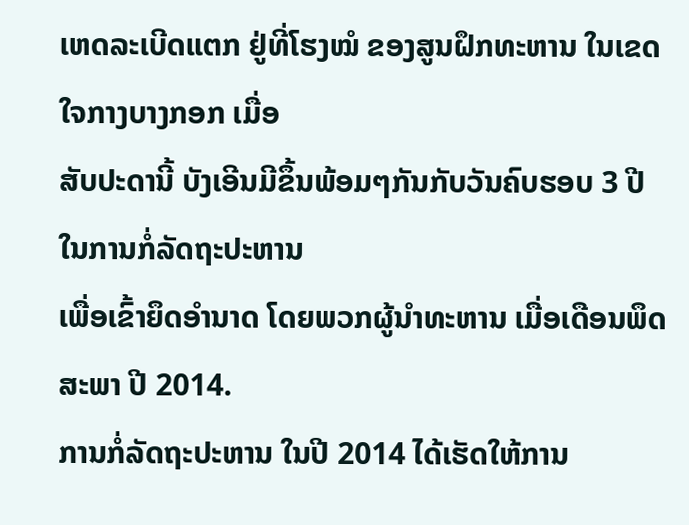ເຫດລະເບີດແຕກ ຢູ່ທີ່ໂຮງໝໍ ຂອງສູນຝຶກທະຫານ ໃນເຂດໃຈກາງບາງກອກ ເມື່ອ
ສັບປະດານີ້ ບັງເອີນມີຂຶ້ນພ້ອມໆກັນກັບວັນຄົບຮອບ 3 ປີ ໃນການກໍ່ລັດຖະປະຫານ
ເພື່ອເຂົ້າຍຶດອຳນາດ ໂດຍພວກຜູ້ນຳທະຫານ ເມື່ອເດືອນພຶດສະພາ ປີ 2014.
ການກໍ່ລັດຖະປະຫານ ໃນປີ 2014 ໄດ້ເຮັດໃຫ້ການ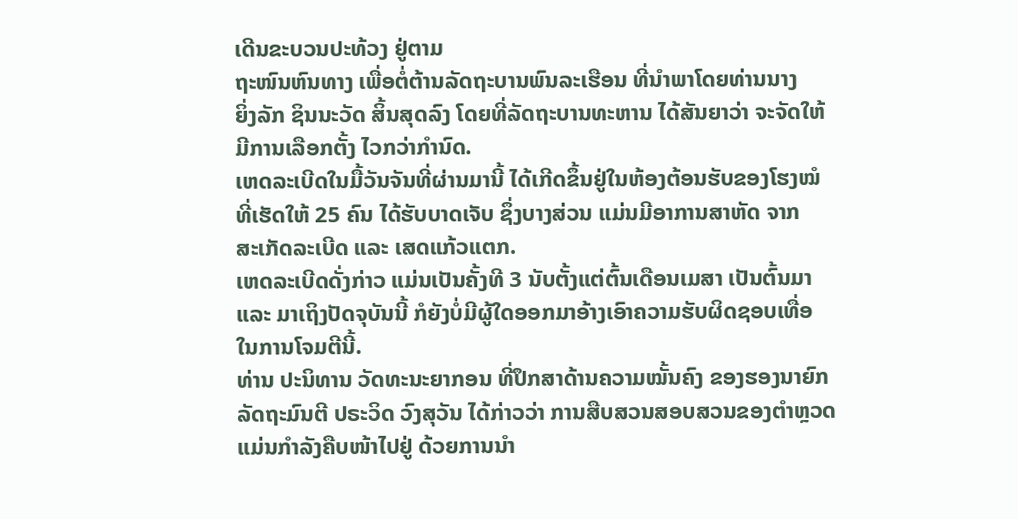ເດີນຂະບວນປະທ້ວງ ຢູ່ຕາມ
ຖະໜົນຫົນທາງ ເພື່ອຕໍ່ຕ້ານລັດຖະບານພົນລະເຮືອນ ທີ່ນຳພາໂດຍທ່ານນາງ
ຍິ່ງລັກ ຊິນນະວັດ ສິ້ນສຸດລົງ ໂດຍທີ່ລັດຖະບານທະຫານ ໄດ້ສັນຍາວ່າ ຈະຈັດໃຫ້
ມີການເລືອກຕັ້ງ ໄວກວ່າກຳນົດ.
ເຫດລະເບີດໃນມື້ວັນຈັນທີ່ຜ່ານມານີ້ ໄດ້ເກີດຂຶ້ນຢູ່ໃນຫ້ອງຕ້ອນຮັບຂອງໂຮງໝໍ
ທີ່ເຮັດໃຫ້ 25 ຄົນ ໄດ້ຮັບບາດເຈັບ ຊຶ່ງບາງສ່ວນ ແມ່ນມີອາການສາຫັດ ຈາກ
ສະເກັດລະເບີດ ແລະ ເສດແກ້ວແຕກ.
ເຫດລະເບີດດັ່ງກ່າວ ແມ່ນເປັນຄັ້ງທີ 3 ນັບຕັ້ງແຕ່ຕົ້ນເດືອນເມສາ ເປັນຕົ້ນມາ
ແລະ ມາເຖິງປັດຈຸບັນນີ້ ກໍຍັງບໍ່ມີຜູ້ໃດອອກມາອ້າງເອົາຄວາມຮັບຜິດຊອບເທື່ອ
ໃນການໂຈມຕີນີ້.
ທ່ານ ປະນິທານ ວັດທະນະຍາກອນ ທີ່ປຶກສາດ້ານຄວາມໝັ້ນຄົງ ຂອງຮອງນາຍົກ
ລັດຖະມົນຕີ ປຣະວິດ ວົງສຸວັນ ໄດ້ກ່າວວ່າ ການສືບສວນສອບສວນຂອງຕຳຫຼວດ
ແມ່ນກຳລັງຄືບໜ້າໄປຢູ່ ດ້ວຍການນຳ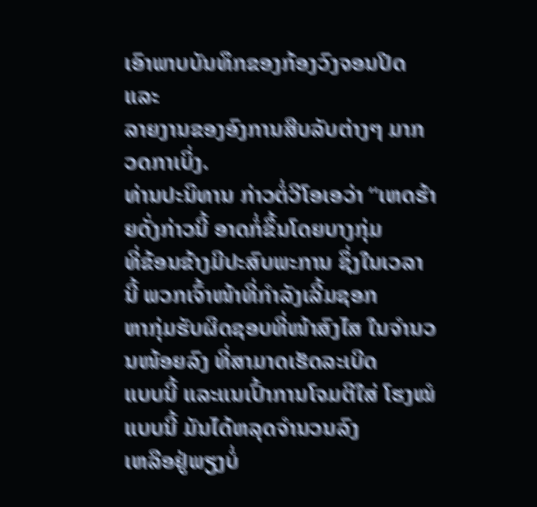ເອົາພາບບັນທຶກຂອງກ້ອງວົງຈອນປິດ ແລະ
ລາຍງານຂອງອົງການສືບລັບຕ່າງໆ ມາກວດກາເບິ່ງ.
ທ່ານປະນິທານ ກ່າວຕໍ່ວີໂອເອວ່າ “ເຫດຮ້າຍດັ່ງກ່າວນີ້ ອາດກໍ່ຂຶ້ນໂດຍບາງກຸ່ມ
ທີ່ຂ້ອນຂ້າງມີປະສົບພະການ ຊຶ່ງໃນເວລານີ້ ພວກເຈົ້າໜ້າທີ່ກຳລັງເລີ້ມຊອກ
ຫາກຸ່ມຮັບຜິດຊອບທີ່ໜ້າສົງໄສ ໃນຈຳນວນໜ້ອຍລົງ ທີ່ສາມາດເຮັດລະເບີດ
ແບບນີ້ ແລະແນເປົ້າການໂຈມຕີໃສ່ ໂຮງໝໍແບບນີ້ ມັນໄດ້ຫລຸດຈຳນວນລົງ
ເຫລືອຢູ່ພຽງບໍ່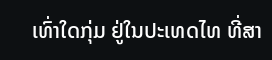ເທົ່າໃດກຸ່ມ ຢູ່ໃນປະເທດໄທ ທີ່ສາ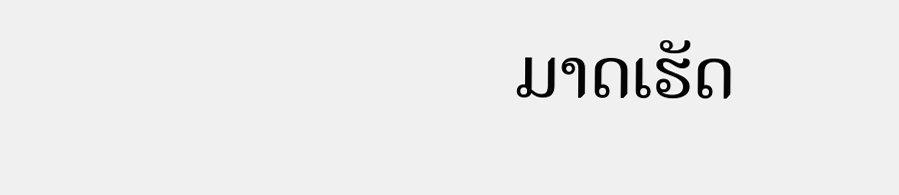ມາດເຮັດ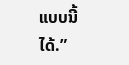ແບບນີ້ໄດ້.”